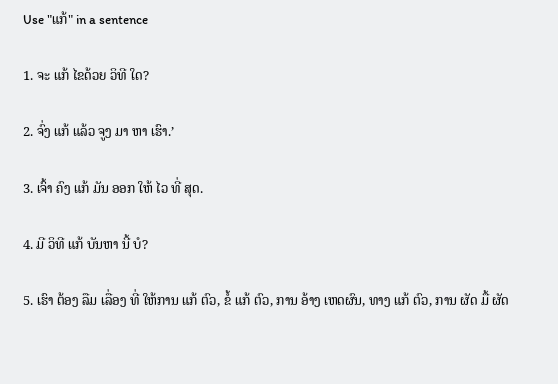Use "ແກ້" in a sentence

1. ຈະ ແກ້ ໄຂດ້ວຍ ວິທີ ໃດ?

2. ຈົ່ງ ແກ້ ແລ້ວ ຈູງ ມາ ຫາ ເຮົາ.’

3. ເຈົ້າ ຄົງ ແກ້ ມັນ ອອກ ໃຫ້ ໄວ ທີ່ ສຸດ.

4. ມີ ວິທີ ແກ້ ບັນຫາ ນີ້ ບໍ?

5. ເຮົາ ຕ້ອງ ລືມ ເລື່ອງ ທີ່ ໃຫ້ການ ແກ້ ຕົວ, ຂໍ້ ແກ້ ຕົວ, ການ ອ້າງ ເຫດຜົນ, ທາງ ແກ້ ຕົວ, ການ ຜັດ ມື້ ຜັດ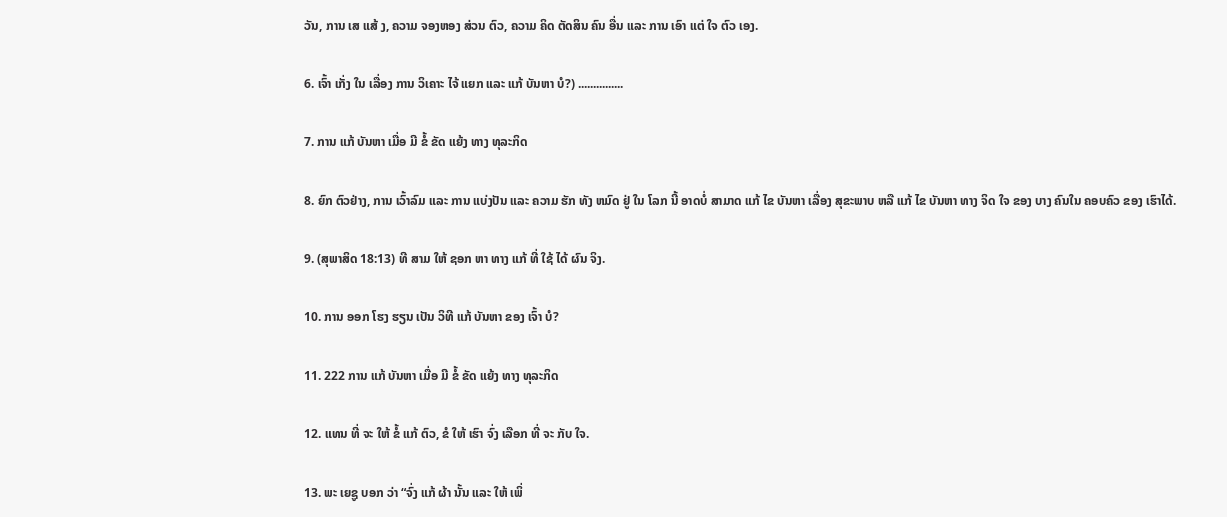ວັນ, ການ ເສ ແສ້ ງ, ຄວາມ ຈອງຫອງ ສ່ວນ ຕົວ, ຄວາມ ຄິດ ຕັດສິນ ຄົນ ອື່ນ ແລະ ການ ເອົາ ແຕ່ ໃຈ ຕົວ ເອງ.

6. ເຈົ້າ ເກັ່ງ ໃນ ເລື່ອງ ການ ວິເຄາະ ໄຈ້ ແຍກ ແລະ ແກ້ ບັນຫາ ບໍ?) ...............

7. ການ ແກ້ ບັນຫາ ເມື່ອ ມີ ຂໍ້ ຂັດ ແຍ້ງ ທາງ ທຸລະກິດ

8. ຍົກ ຕົວຢ່າງ, ການ ເວົ້າລົມ ແລະ ການ ແບ່ງປັນ ແລະ ຄວາມ ຮັກ ທັງ ຫມົດ ຢູ່ ໃນ ໂລກ ນີ້ ອາດບໍ່ ສາມາດ ແກ້ ໄຂ ບັນຫາ ເລື່ອງ ສຸຂະພາບ ຫລື ແກ້ ໄຂ ບັນຫາ ທາງ ຈິດ ໃຈ ຂອງ ບາງ ຄົນໃນ ຄອບຄົວ ຂອງ ເຮົາໄດ້.

9. (ສຸພາສິດ 18:13) ທີ ສາມ ໃຫ້ ຊອກ ຫາ ທາງ ແກ້ ທີ່ ໃຊ້ ໄດ້ ຜົນ ຈິງ.

10. ການ ອອກ ໂຮງ ຮຽນ ເປັນ ວິທີ ແກ້ ບັນຫາ ຂອງ ເຈົ້າ ບໍ?

11. 222 ການ ແກ້ ບັນຫາ ເມື່ອ ມີ ຂໍ້ ຂັດ ແຍ້ງ ທາງ ທຸລະກິດ

12. ແທນ ທີ່ ຈະ ໃຫ້ ຂໍ້ ແກ້ ຕົວ, ຂໍ ໃຫ້ ເຮົາ ຈົ່ງ ເລືອກ ທີ່ ຈະ ກັບ ໃຈ.

13. ພະ ເຍຊູ ບອກ ວ່າ “ຈົ່ງ ແກ້ ຜ້າ ນັ້ນ ແລະ ໃຫ້ ເພິ່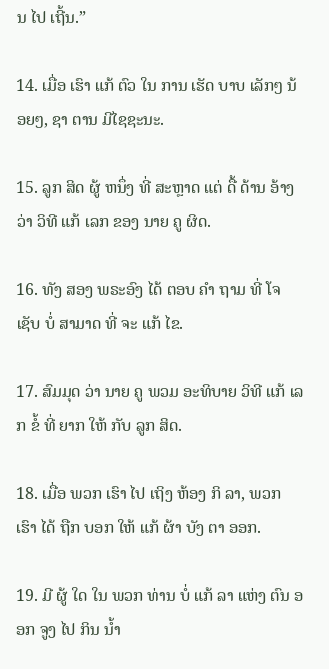ນ ໄປ ເຖີ້ນ.”

14. ເມື່ອ ເຮົາ ແກ້ ຕົວ ໃນ ການ ເຮັດ ບາບ ເລັກໆ ນ້ອຍໆ, ຊາ ຕານ ມີໄຊຊະນະ.

15. ລູກ ສິດ ຜູ້ ຫນຶ່ງ ທີ່ ສະຫຼາດ ແຕ່ ດື້ ດ້ານ ອ້າງ ວ່າ ວິທີ ແກ້ ເລກ ຂອງ ນາຍ ຄູ ຜິດ.

16. ທັງ ສອງ ພຣະອົງ ໄດ້ ຕອບ ຄໍາ ຖາມ ທີ່ ໂຈ ເຊັບ ບໍ່ ສາມາດ ທີ່ ຈະ ແກ້ ໄຂ.

17. ສົມມຸດ ວ່າ ນາຍ ຄູ ພວມ ອະທິບາຍ ວິທີ ແກ້ ເລກ ຂໍ້ ທີ່ ຍາກ ໃຫ້ ກັບ ລູກ ສິດ.

18. ເມື່ອ ພວກ ເຮົາ ໄປ ເຖິງ ຫ້ອງ ກິ ລາ, ພວກ ເຮົາ ໄດ້ ຖືກ ບອກ ໃຫ້ ແກ້ ຜ້າ ບັງ ຕາ ອອກ.

19. ມີ ຜູ້ ໃດ ໃນ ພວກ ທ່ານ ບໍ່ ແກ້ ລາ ແຫ່ງ ຕົນ ອອກ ຈູງ ໄປ ກິນ ນໍ້າ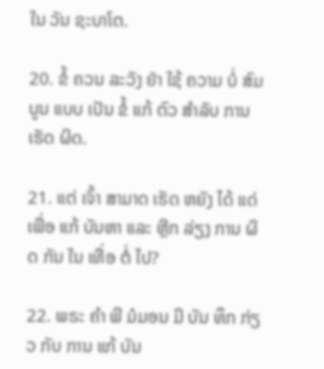ໃນ ວັນ ຊະບາໂຕ.

20. ຂໍ້ ຄວນ ລະວັງ ຢ່າ ໃຊ້ ຄວາມ ບໍ່ ສົມບູນ ແບບ ເປັນ ຂໍ້ ແກ້ ຕົວ ສໍາລັບ ການ ເຮັດ ຜິດ.

21. ແຕ່ ເຈົ້າ ສາມາດ ເຮັດ ຫຍັງ ໄດ້ ແດ່ ເພື່ອ ແກ້ ບັນຫາ ແລະ ຫຼີກ ລ່ຽງ ການ ຜິດ ກັນ ໃນ ເທື່ອ ຕໍ່ ໄປ?

22. ພຣະ ຄໍາ ພີ ມໍມອນ ມີ ບັນ ທຶກ ກ່ຽວ ກັບ ການ ແກ້ ບັນ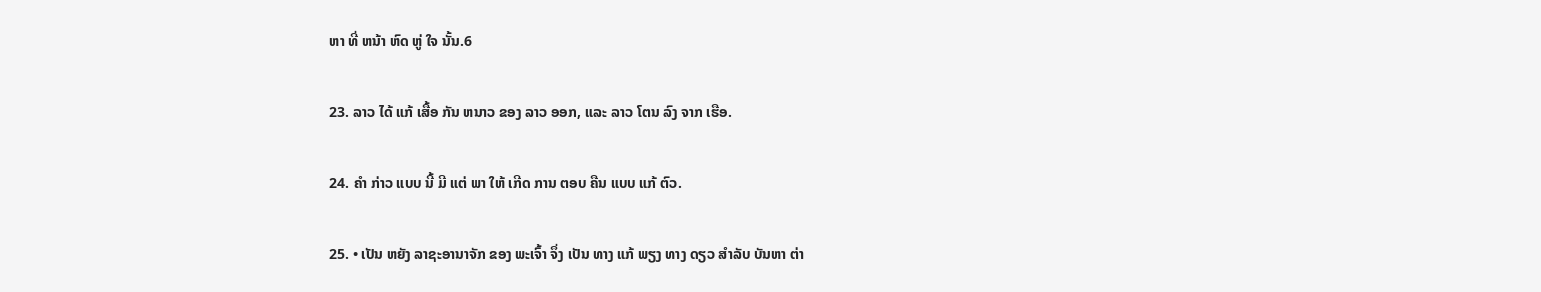ຫາ ທີ່ ຫນ້າ ຫົດ ຫູ່ ໃຈ ນັ້ນ.6

23. ລາວ ໄດ້ ແກ້ ເສື້ອ ກັນ ຫນາວ ຂອງ ລາວ ອອກ, ແລະ ລາວ ໂຕນ ລົງ ຈາກ ເຮືອ.

24. ຄໍາ ກ່າວ ແບບ ນີ້ ມີ ແຕ່ ພາ ໃຫ້ ເກີດ ການ ຕອບ ຄືນ ແບບ ແກ້ ຕົວ.

25. • ເປັນ ຫຍັງ ລາຊະອານາຈັກ ຂອງ ພະເຈົ້າ ຈຶ່ງ ເປັນ ທາງ ແກ້ ພຽງ ທາງ ດຽວ ສໍາລັບ ບັນຫາ ຕ່າ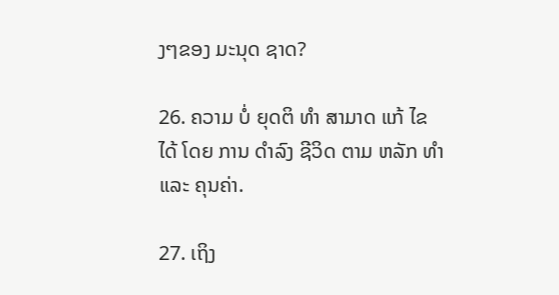ງໆຂອງ ມະນຸດ ຊາດ?

26. ຄວາມ ບໍ່ ຍຸດຕິ ທໍາ ສາມາດ ແກ້ ໄຂ ໄດ້ ໂດຍ ການ ດໍາລົງ ຊີວິດ ຕາມ ຫລັກ ທໍາ ແລະ ຄຸນຄ່າ.

27. ເຖິງ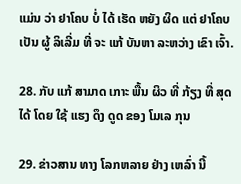ແມ່ນ ວ່າ ຢາໂຄບ ບໍ່ ໄດ້ ເຮັດ ຫຍັງ ຜິດ ແຕ່ ຢາໂຄບ ເປັນ ຜູ້ ລິເລີ່ມ ທີ່ ຈະ ແກ້ ບັນຫາ ລະຫວ່າງ ເຂົາ ເຈົ້າ.

28. ກັບ ແກ້ ສາມາດ ເກາະ ພື້ນ ຜິວ ທີ່ ກ້ຽງ ທີ່ ສຸດ ໄດ້ ໂດຍ ໃຊ້ ແຮງ ດຶງ ດູດ ຂອງ ໂມເລ ກຸນ

29. ຂ່າວສານ ທາງ ໂລກຫລາຍ ຢ່າງ ເຫລົ່າ ນີ້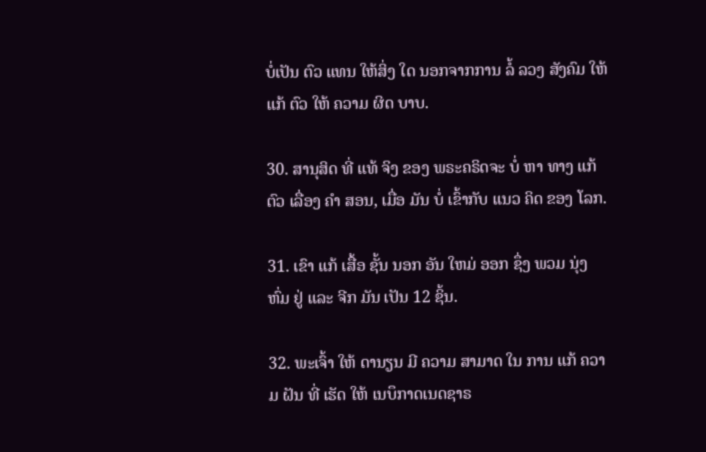ບໍ່ເປັນ ຕົວ ແທນ ໃຫ້ສິ່ງ ໃດ ນອກຈາກການ ລໍ້ ລວງ ສັງຄົມ ໃຫ້ ແກ້ ຕົວ ໃຫ້ ຄວາມ ຜິດ ບາບ.

30. ສານຸສິດ ທີ່ ແທ້ ຈິງ ຂອງ ພຣະຄຣິດຈະ ບໍ່ ຫາ ທາງ ແກ້ ຕົວ ເລື່ອງ ຄໍາ ສອນ, ເມື່ອ ມັນ ບໍ່ ເຂົ້າກັບ ແນວ ຄິດ ຂອງ ໂລກ.

31. ເຂົາ ແກ້ ເສື້ອ ຊັ້ນ ນອກ ອັນ ໃຫມ່ ອອກ ຊຶ່ງ ພວມ ນຸ່ງ ຫົ່ມ ຢູ່ ແລະ ຈີກ ມັນ ເປັນ 12 ຊິ້ນ.

32. ພະເຈົ້າ ໃຫ້ ດານຽນ ມີ ຄວາມ ສາມາດ ໃນ ການ ແກ້ ຄວາມ ຝັນ ທີ່ ເຮັດ ໃຫ້ ເນບຶກາດເນດຊາຣ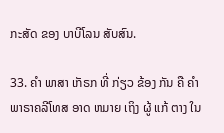ກະສັດ ຂອງ ບາບີໂລນ ສັບສົນ.

33. ຄໍາ ພາສາ ເກັຣກ ທີ່ ກ່ຽວ ຂ້ອງ ກັນ ຄື ຄໍາ ພາຣາຄລີໂທສ ອາດ ຫມາຍ ເຖິງ ຜູ້ ແກ້ ຕາງ ໃນ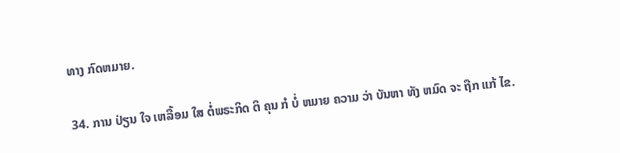ທາງ ກົດຫມາຍ.

34. ການ ປ່ຽນ ໃຈ ເຫລື້ອມ ໃສ ຕໍ່ພຣະກິດ ຕິ ຄຸນ ກໍ ບໍ່ ຫມາຍ ຄວາມ ວ່າ ບັນຫາ ທັງ ຫມົດ ຈະ ຖືກ ແກ້ ໄຂ.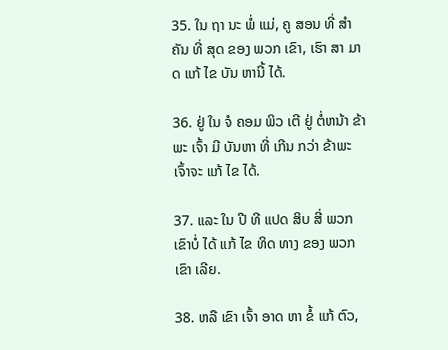35. ໃນ ຖາ ນະ ພໍ່ ແມ່, ຄູ ສອນ ທີ່ ສໍາ ຄັນ ທີ່ ສຸດ ຂອງ ພວກ ເຂົາ, ເຮົາ ສາ ມາດ ແກ້ ໄຂ ບັນ ຫານີ້ ໄດ້.

36. ຢູ່ ໃນ ຈໍ ຄອມ ພິວ ເຕີ ຢູ່ ຕໍ່ຫນ້າ ຂ້າພະ ເຈົ້າ ມີ ບັນຫາ ທີ່ ເກີນ ກວ່າ ຂ້າພະ ເຈົ້າຈະ ແກ້ ໄຂ ໄດ້.

37. ແລະ ໃນ ປີ ທີ ແປດ ສິບ ສີ່ ພວກ ເຂົາບໍ່ ໄດ້ ແກ້ ໄຂ ທິດ ທາງ ຂອງ ພວກ ເຂົາ ເລີຍ.

38. ຫລື ເຂົາ ເຈົ້າ ອາດ ຫາ ຂໍ້ ແກ້ ຕົວ,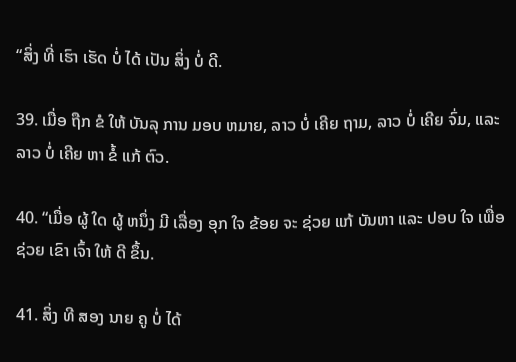“ສິ່ງ ທີ່ ເຮົາ ເຮັດ ບໍ່ ໄດ້ ເປັນ ສິ່ງ ບໍ່ ດີ.

39. ເມື່ອ ຖືກ ຂໍ ໃຫ້ ບັນລຸ ການ ມອບ ຫມາຍ, ລາວ ບໍ່ ເຄີຍ ຖາມ, ລາວ ບໍ່ ເຄີຍ ຈົ່ມ, ແລະ ລາວ ບໍ່ ເຄີຍ ຫາ ຂໍ້ ແກ້ ຕົວ.

40. “ເມື່ອ ຜູ້ ໃດ ຜູ້ ຫນຶ່ງ ມີ ເລື່ອງ ອຸກ ໃຈ ຂ້ອຍ ຈະ ຊ່ວຍ ແກ້ ບັນຫາ ແລະ ປອບ ໃຈ ເພື່ອ ຊ່ວຍ ເຂົາ ເຈົ້າ ໃຫ້ ດີ ຂຶ້ນ.

41. ສິ່ງ ທີ ສອງ ນາຍ ຄູ ບໍ່ ໄດ້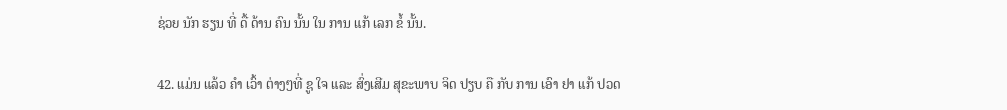ຊ່ວຍ ນັກ ຮຽນ ທີ່ ດື້ ດ້ານ ຄົນ ນັ້ນ ໃນ ການ ແກ້ ເລກ ຂໍ້ ນັ້ນ.

42. ແມ່ນ ແລ້ວ ຄໍາ ເວົ້າ ຕ່າງໆທີ່ ຊູ ໃຈ ແລະ ສົ່ງເສີມ ສຸຂະພາບ ຈິດ ປຽບ ຄື ກັບ ການ ເອົາ ຢາ ແກ້ ປວດ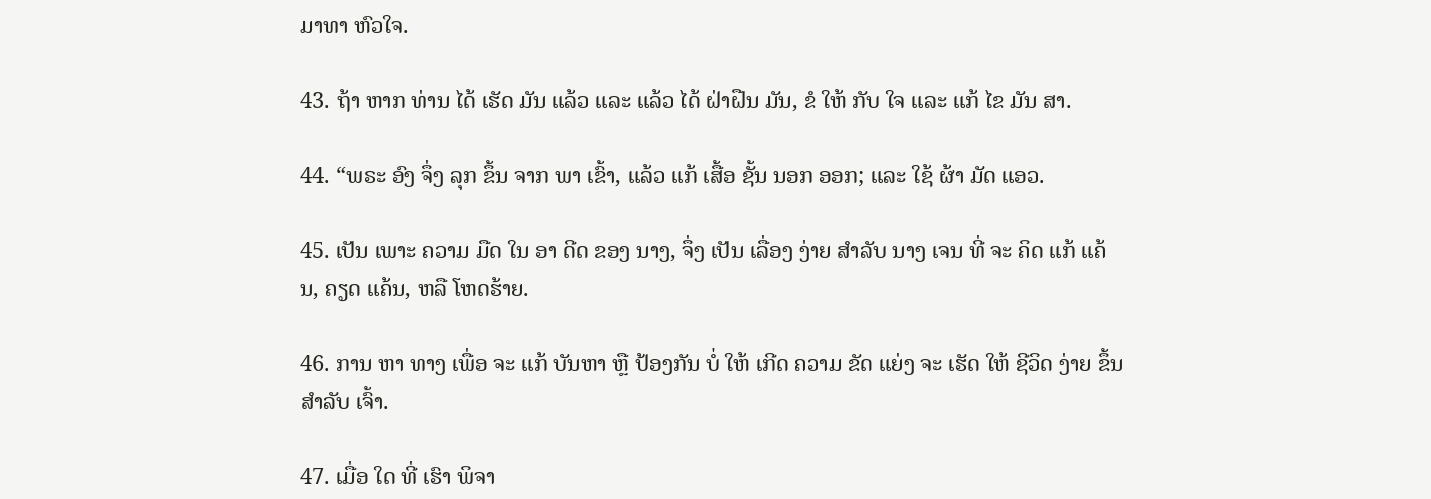ມາທາ ຫົວໃຈ.

43. ຖ້າ ຫາກ ທ່ານ ໄດ້ ເຮັດ ມັນ ແລ້ວ ແລະ ແລ້ວ ໄດ້ ຝ່າຝືນ ມັນ, ຂໍ ໃຫ້ ກັບ ໃຈ ແລະ ແກ້ ໄຂ ມັນ ສາ.

44. “ພຣະ ອົງ ຈຶ່ງ ລຸກ ຂຶ້ນ ຈາກ ພາ ເຂົ້າ, ແລ້ວ ແກ້ ເສື້ອ ຊັ້ນ ນອກ ອອກ; ແລະ ໃຊ້ ຜ້າ ມັດ ແອວ.

45. ເປັນ ເພາະ ຄວາມ ມືດ ໃນ ອາ ດີດ ຂອງ ນາງ, ຈຶ່ງ ເປັນ ເລື່ອງ ງ່າຍ ສໍາລັບ ນາງ ເຈນ ທີ່ ຈະ ຄິດ ແກ້ ແຄ້ນ, ຄຽດ ແຄ້ນ, ຫລື ໂຫດຮ້າຍ.

46. ການ ຫາ ທາງ ເພື່ອ ຈະ ແກ້ ບັນຫາ ຫຼື ປ້ອງກັນ ບໍ່ ໃຫ້ ເກີດ ຄວາມ ຂັດ ແຍ່ງ ຈະ ເຮັດ ໃຫ້ ຊີວິດ ງ່າຍ ຂຶ້ນ ສໍາລັບ ເຈົ້າ.

47. ເມື່ອ ໃດ ທີ່ ເຮົາ ພິຈາ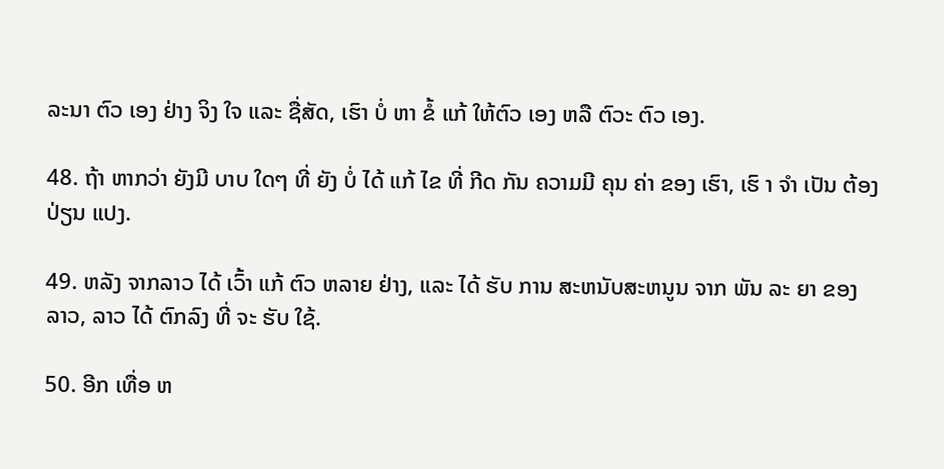ລະນາ ຕົວ ເອງ ຢ່າງ ຈິງ ໃຈ ແລະ ຊື່ສັດ, ເຮົາ ບໍ່ ຫາ ຂໍ້ ແກ້ ໃຫ້ຕົວ ເອງ ຫລື ຕົວະ ຕົວ ເອງ.

48. ຖ້າ ຫາກວ່າ ຍັງມີ ບາບ ໃດໆ ທີ່ ຍັງ ບໍ່ ໄດ້ ແກ້ ໄຂ ທີ່ ກີດ ກັນ ຄວາມມີ ຄຸນ ຄ່າ ຂອງ ເຮົາ, ເຮົ າ ຈໍາ ເປັນ ຕ້ອງ ປ່ຽນ ແປງ.

49. ຫລັງ ຈາກລາວ ໄດ້ ເວົ້າ ແກ້ ຕົວ ຫລາຍ ຢ່າງ, ແລະ ໄດ້ ຮັບ ການ ສະຫນັບສະຫນູນ ຈາກ ພັນ ລະ ຍາ ຂອງ ລາວ, ລາວ ໄດ້ ຕົກລົງ ທີ່ ຈະ ຮັບ ໃຊ້.

50. ອີກ ເທື່ອ ຫ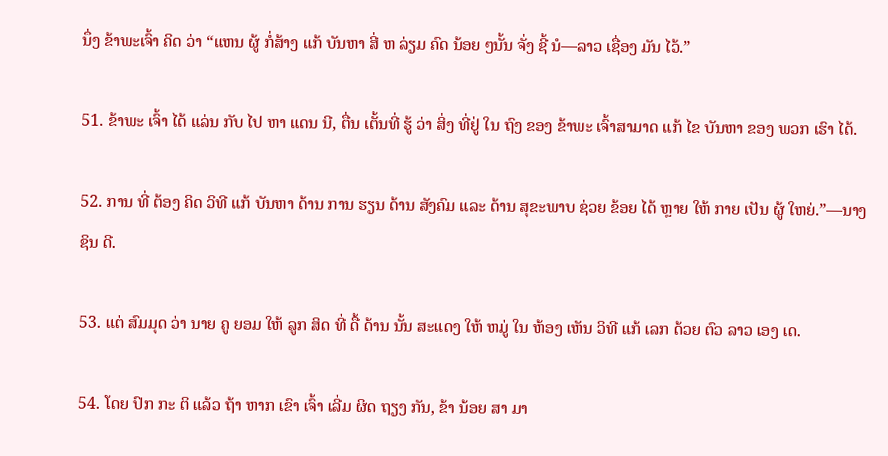ນຶ່ງ ຂ້າພະເຈົ້າ ຄິດ ວ່າ “ແຫນ ຜູ້ ກໍ່ສ້າງ ແກ້ ບັນຫາ ສີ່ ຫ ລ່ຽມ ຄົດ ນ້ອຍ ໆນັ້ນ ຈັ່ງ ຊີ້ ນໍ—ລາວ ເຊື່ອງ ມັນ ໄວ້.”

51. ຂ້າພະ ເຈົ້າ ໄດ້ ແລ່ນ ກັບ ໄປ ຫາ ແດນ ນີ, ຕື່ນ ເຕັ້ນທີ່ ຮູ້ ວ່າ ສິ່ງ ທີ່ຢູ່ ໃນ ຖົງ ຂອງ ຂ້າພະ ເຈົ້າສາມາດ ແກ້ ໄຂ ບັນຫາ ຂອງ ພວກ ເຮົາ ໄດ້.

52. ການ ທີ່ ຕ້ອງ ຄິດ ວິທີ ແກ້ ບັນຫາ ດ້ານ ການ ຮຽນ ດ້ານ ສັງຄົມ ແລະ ດ້ານ ສຸຂະພາບ ຊ່ວຍ ຂ້ອຍ ໄດ້ ຫຼາຍ ໃຫ້ ກາຍ ເປັນ ຜູ້ ໃຫຍ່.”—ນາງ ຊິນ ດີ.

53. ແຕ່ ສົມມຸດ ວ່າ ນາຍ ຄູ ຍອມ ໃຫ້ ລູກ ສິດ ທີ່ ດື້ ດ້ານ ນັ້ນ ສະແດງ ໃຫ້ ຫມູ່ ໃນ ຫ້ອງ ເຫັນ ວິທີ ແກ້ ເລກ ດ້ວຍ ຕົວ ລາວ ເອງ ເດ.

54. ໂດຍ ປົກ ກະ ຕິ ແລ້ວ ຖ້າ ຫາກ ເຂົາ ເຈົ້າ ເລີ່ມ ຜິດ ຖຽງ ກັນ, ຂ້າ ນ້ອຍ ສາ ມາ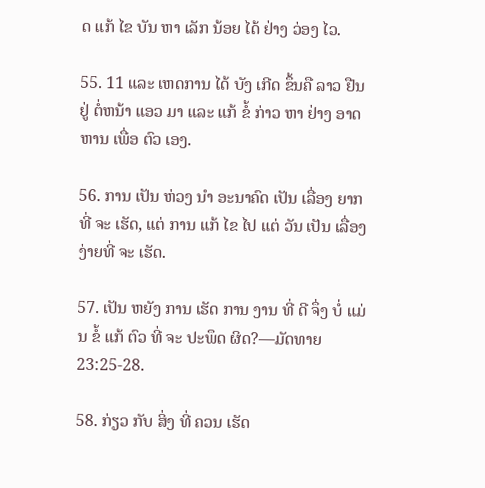ດ ແກ້ ໄຂ ບັນ ຫາ ເລັກ ນ້ອຍ ໄດ້ ຢ່າງ ວ່ອງ ໄວ.

55. 11 ແລະ ເຫດການ ໄດ້ ບັງ ເກີດ ຂຶ້ນຄື ລາວ ຢືນ ຢູ່ ຕໍ່ຫນ້າ ແອວ ມາ ແລະ ແກ້ ຂໍ້ ກ່າວ ຫາ ຢ່າງ ອາດ ຫານ ເພື່ອ ຕົວ ເອງ.

56. ການ ເປັນ ຫ່ວງ ນໍາ ອະນາຄົດ ເປັນ ເລື່ອງ ຍາກທີ່ ຈະ ເຮັດ, ແຕ່ ການ ແກ້ ໄຂ ໄປ ແຕ່ ວັນ ເປັນ ເລື່ອງ ງ່າຍທີ່ ຈະ ເຮັດ.

57. ເປັນ ຫຍັງ ການ ເຮັດ ການ ງານ ທີ່ ດີ ຈຶ່ງ ບໍ່ ແມ່ນ ຂໍ້ ແກ້ ຕົວ ທີ່ ຈະ ປະພຶດ ຜິດ?—ມັດທາຍ 23:25-28.

58. ກ່ຽວ ກັບ ສິ່ງ ທີ່ ຄວນ ເຮັດ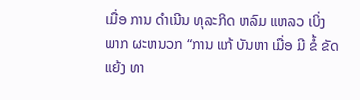ເມື່ອ ການ ດໍາເນີນ ທຸລະກິດ ຫລົມ ແຫລວ ເບິ່ງ ພາກ ຜະຫນວກ “ການ ແກ້ ບັນຫາ ເມື່ອ ມີ ຂໍ້ ຂັດ ແຍ້ງ ທາ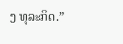ງ ທຸລະກິດ.”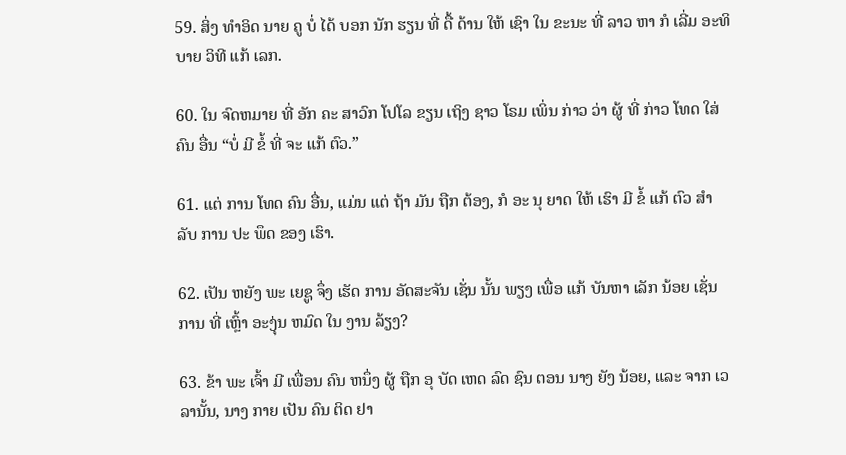59. ສິ່ງ ທໍາອິດ ນາຍ ຄູ ບໍ່ ໄດ້ ບອກ ນັກ ຮຽນ ທີ່ ດື້ ດ້ານ ໃຫ້ ເຊົາ ໃນ ຂະນະ ທີ່ ລາວ ຫາ ກໍ ເລີ່ມ ອະທິບາຍ ວິທີ ແກ້ ເລກ.

60. ໃນ ຈົດຫມາຍ ທີ່ ອັກ ຄະ ສາວົກ ໂປໂລ ຂຽນ ເຖິງ ຊາວ ໂຣມ ເພິ່ນ ກ່າວ ວ່າ ຜູ້ ທີ່ ກ່າວ ໂທດ ໃສ່ ຄົນ ອື່ນ “ບໍ່ ມີ ຂໍ້ ທີ່ ຈະ ແກ້ ຕົວ.”

61. ແຕ່ ການ ໂທດ ຄົນ ອື່ນ, ແມ່ນ ແຕ່ ຖ້າ ມັນ ຖືກ ຕ້ອງ, ກໍ ອະ ນຸ ຍາດ ໃຫ້ ເຮົາ ມີ ຂໍ້ ແກ້ ຕົວ ສໍາ ລັບ ການ ປະ ພຶດ ຂອງ ເຮົາ.

62. ເປັນ ຫຍັງ ພະ ເຍຊູ ຈຶ່ງ ເຮັດ ການ ອັດສະຈັນ ເຊັ່ນ ນັ້ນ ພຽງ ເພື່ອ ແກ້ ບັນຫາ ເລັກ ນ້ອຍ ເຊັ່ນ ການ ທີ່ ເຫຼົ້າ ອະງຸ່ນ ຫມົດ ໃນ ງານ ລ້ຽງ?

63. ຂ້າ ພະ ເຈົ້າ ມີ ເພື່ອນ ຄົນ ຫນຶ່ງ ຜູ້ ຖືກ ອຸ ບັດ ເຫດ ລົດ ຊົນ ຕອນ ນາງ ຍັງ ນ້ອຍ, ແລະ ຈາກ ເວລານັ້ນ, ນາງ ກາຍ ເປັນ ຄົນ ຕິດ ຢາ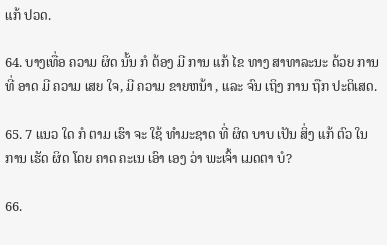ແກ້ ປວດ.

64. ບາງເທື່ອ ຄວາມ ຜິດ ນັ້ນ ກໍ ຕ້ອງ ມີ ການ ແກ້ ໄຂ ທາງ ສາທາລະນະ ດ້ວຍ ການ ທີ່ ອາດ ມີ ຄວາມ ເສຍ ໃຈ, ມີ ຄວາມ ຂາຍຫນ້າ , ແລະ ຈົນ ເຖິງ ການ ຖືກ ປະຕິເສດ.

65. 7 ແນວ ໃດ ກໍ ຕາມ ເຮົາ ຈະ ໃຊ້ ທໍາມະຊາດ ທີ່ ຜິດ ບາບ ເປັນ ສິ່ງ ແກ້ ຕົວ ໃນ ການ ເຮັດ ຜິດ ໂດຍ ຄາດ ຄະເນ ເອົາ ເອງ ວ່າ ພະເຈົ້າ ເມດຕາ ບໍ?

66.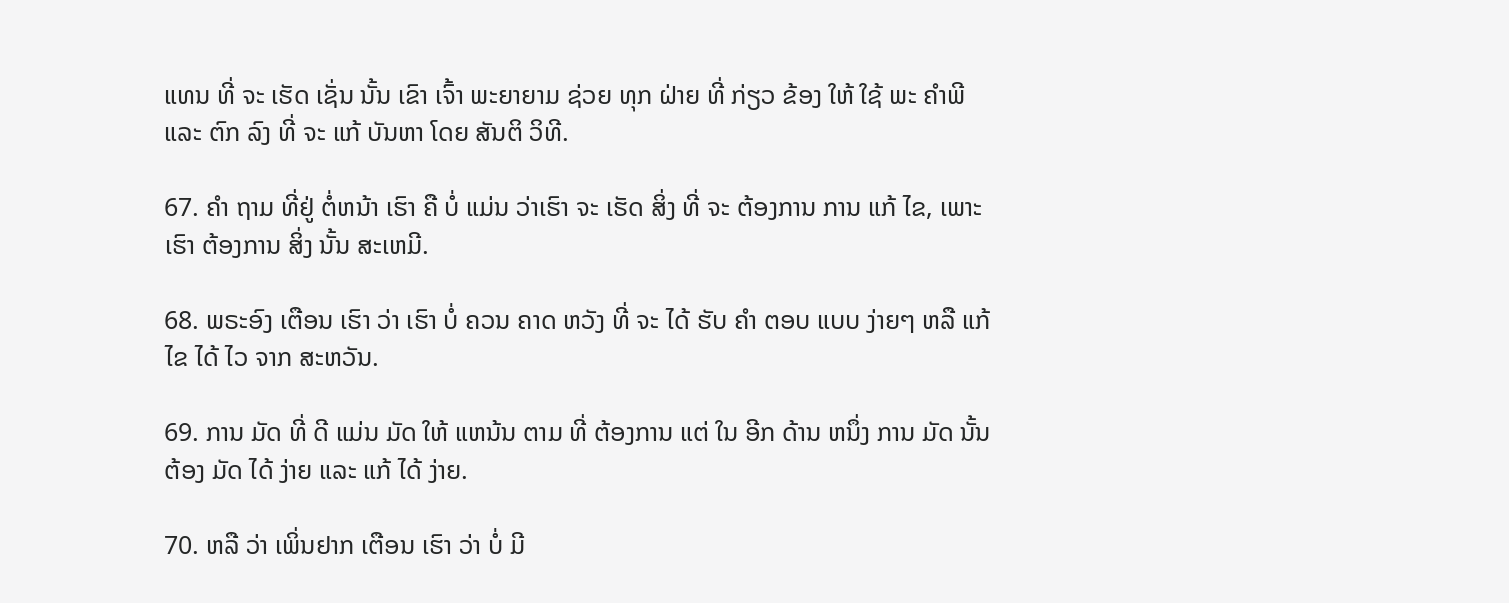ແທນ ທີ່ ຈະ ເຮັດ ເຊັ່ນ ນັ້ນ ເຂົາ ເຈົ້າ ພະຍາຍາມ ຊ່ວຍ ທຸກ ຝ່າຍ ທີ່ ກ່ຽວ ຂ້ອງ ໃຫ້ ໃຊ້ ພະ ຄໍາພີ ແລະ ຕົກ ລົງ ທີ່ ຈະ ແກ້ ບັນຫາ ໂດຍ ສັນຕິ ວິທີ.

67. ຄໍາ ຖາມ ທີ່ຢູ່ ຕໍ່ຫນ້າ ເຮົາ ຄື ບໍ່ ແມ່ນ ວ່າເຮົາ ຈະ ເຮັດ ສິ່ງ ທີ່ ຈະ ຕ້ອງການ ການ ແກ້ ໄຂ, ເພາະ ເຮົາ ຕ້ອງການ ສິ່ງ ນັ້ນ ສະເຫມີ.

68. ພຣະອົງ ເຕືອນ ເຮົາ ວ່າ ເຮົາ ບໍ່ ຄວນ ຄາດ ຫວັງ ທີ່ ຈະ ໄດ້ ຮັບ ຄໍາ ຕອບ ແບບ ງ່າຍໆ ຫລື ແກ້ ໄຂ ໄດ້ ໄວ ຈາກ ສະຫວັນ.

69. ການ ມັດ ທີ່ ດີ ແມ່ນ ມັດ ໃຫ້ ແຫນ້ນ ຕາມ ທີ່ ຕ້ອງການ ແຕ່ ໃນ ອີກ ດ້ານ ຫນຶ່ງ ການ ມັດ ນັ້ນ ຕ້ອງ ມັດ ໄດ້ ງ່າຍ ແລະ ແກ້ ໄດ້ ງ່າຍ.

70. ຫລື ວ່າ ເພິ່ນຢາກ ເຕືອນ ເຮົາ ວ່າ ບໍ່ ມີ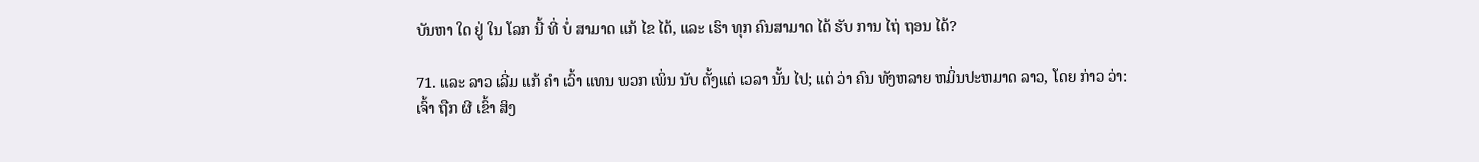ບັນຫາ ໃດ ຢູ່ ໃນ ໂລກ ນີ້ ທີ່ ບໍ່ ສາມາດ ແກ້ ໄຂ ໄດ້, ແລະ ເຮົາ ທຸກ ຄົນສາມາດ ໄດ້ ຮັບ ການ ໄຖ່ ຖອນ ໄດ້?

71. ແລະ ລາວ ເລີ່ມ ແກ້ ຄໍາ ເວົ້າ ແທນ ພວກ ເພິ່ນ ນັບ ຕັ້ງແຕ່ ເວລາ ນັ້ນ ໄປ; ແຕ່ ວ່າ ຄົນ ທັງຫລາຍ ຫມິ່ນປະຫມາດ ລາວ, ໂດຍ ກ່າວ ວ່າ: ເຈົ້າ ຖືກ ຜີ ເຂົ້າ ສິງ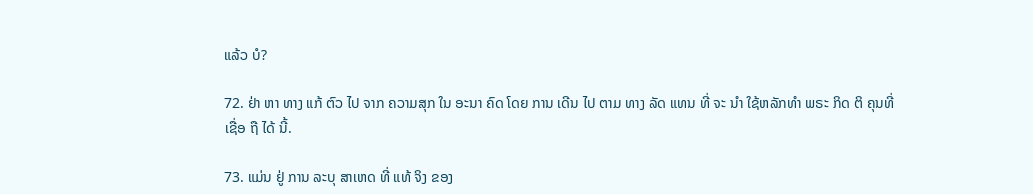ແລ້ວ ບໍ?

72. ຢ່າ ຫາ ທາງ ແກ້ ຕົວ ໄປ ຈາກ ຄວາມສຸກ ໃນ ອະນາ ຄົດ ໂດຍ ການ ເດີນ ໄປ ຕາມ ທາງ ລັດ ແທນ ທີ່ ຈະ ນໍາ ໃຊ້ຫລັກທໍາ ພຣະ ກິດ ຕິ ຄຸນທີ່ ເຊື່ອ ຖື ໄດ້ ນີ້.

73. ແມ່ນ ຢູ່ ການ ລະບຸ ສາເຫດ ທີ່ ແທ້ ຈິງ ຂອງ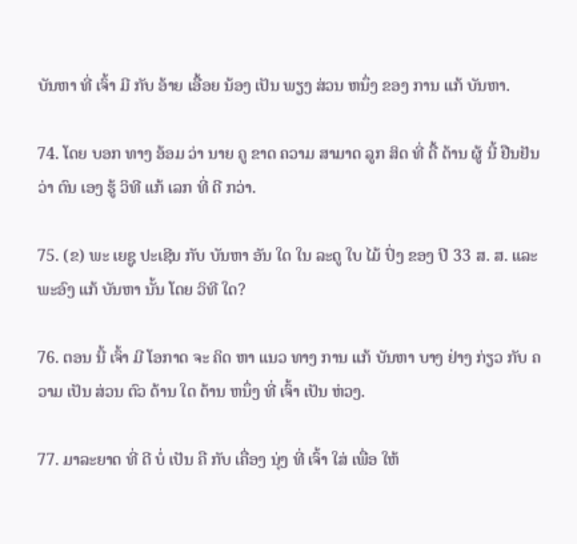ບັນຫາ ທີ່ ເຈົ້າ ມີ ກັບ ອ້າຍ ເອື້ອຍ ນ້ອງ ເປັນ ພຽງ ສ່ວນ ຫນຶ່ງ ຂອງ ການ ແກ້ ບັນຫາ.

74. ໂດຍ ບອກ ທາງ ອ້ອມ ວ່າ ນາຍ ຄູ ຂາດ ຄວາມ ສາມາດ ລູກ ສິດ ທີ່ ດື້ ດ້ານ ຜູ້ ນີ້ ຢືນຢັນ ວ່າ ຕົນ ເອງ ຮູ້ ວິທີ ແກ້ ເລກ ທີ່ ດີ ກວ່າ.

75. (ຂ) ພະ ເຍຊູ ປະເຊີນ ກັບ ບັນຫາ ອັນ ໃດ ໃນ ລະດູ ໃບ ໄມ້ ປົ່ງ ຂອງ ປີ 33 ສ. ສ. ແລະ ພະອົງ ແກ້ ບັນຫາ ນັ້ນ ໂດຍ ວິທີ ໃດ?

76. ຕອນ ນີ້ ເຈົ້າ ມີ ໂອກາດ ຈະ ຄິດ ຫາ ແນວ ທາງ ການ ແກ້ ບັນຫາ ບາງ ຢ່າງ ກ່ຽວ ກັບ ຄວາມ ເປັນ ສ່ວນ ຕົວ ດ້ານ ໃດ ດ້ານ ຫນຶ່ງ ທີ່ ເຈົ້າ ເປັນ ຫ່ວງ.

77. ມາລະຍາດ ທີ່ ດີ ບໍ່ ເປັນ ຄື ກັບ ເຄື່ອງ ນຸ່ງ ທີ່ ເຈົ້າ ໃສ່ ເພື່ອ ໃຫ້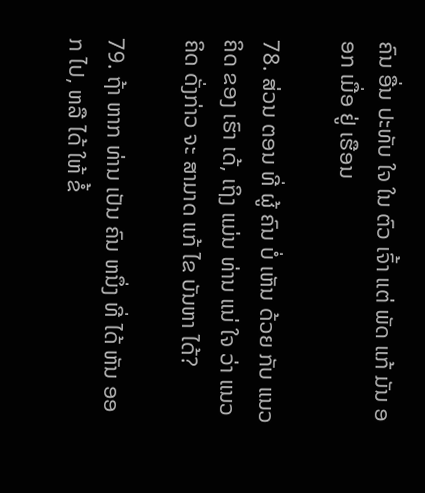ຄົນ ອື່ນ ປະທັບ ໃຈ ໃນ ຕົວ ເຈົ້າ ແຕ່ ພັດ ແກ້ ມັນ ອອກ ເມື່ອ ຢູ່ ເຮືອນ

78. ສ່ວນ ຕອນ ທີ່ ຜູ້ ຄົນ ບໍ່ ເຫັນ ດ້ວຍ ກັບ ແນວ ຄິດ ຂອງ ເຮົາ ເດ້, ເຖິງ ແມ່ນ ທ່ານ ແນ່ ໃຈ ວ່າ ແນວ ຄິດ ດັ່ງກ່າວ ຈະ ສາມາດ ແກ້ ໄຂ ບັນຫາ ໄດ້?

79. ຖ້າ ຫາກ ທ່ານ ເປັນ ຄົນ ຫນຶ່ງ ທີ່ ໄດ້ ຫັນ ອອກ ໄປ, ຫລື ໄດ້ ໃຫ້ ຂໍ້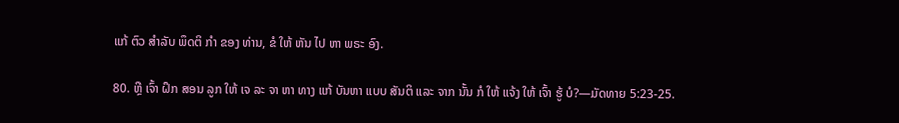ແກ້ ຕົວ ສໍາລັບ ພຶດຕິ ກໍາ ຂອງ ທ່ານ, ຂໍ ໃຫ້ ຫັນ ໄປ ຫາ ພຣະ ອົງ.

80. ຫຼື ເຈົ້າ ຝຶກ ສອນ ລູກ ໃຫ້ ເຈ ລະ ຈາ ຫາ ທາງ ແກ້ ບັນຫາ ແບບ ສັນຕິ ແລະ ຈາກ ນັ້ນ ກໍ ໃຫ້ ແຈ້ງ ໃຫ້ ເຈົ້າ ຮູ້ ບໍ?—ມັດທາຍ 5:23-25.